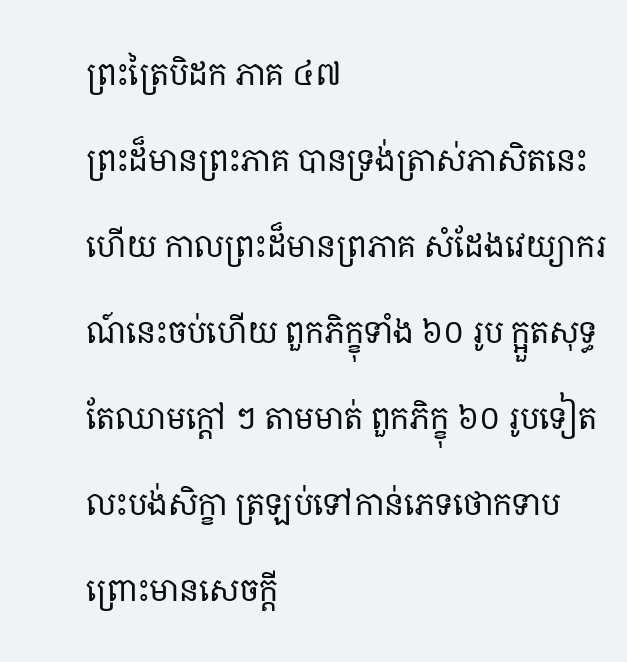ព្រះត្រៃបិដក ភាគ ៤៧
ព្រះដ៏មានព្រះភាគ បានទ្រង់ត្រាស់ភាសិតនេះហើយ កាលព្រះដ៏មានព្រភាគ សំដែងវេយ្យាករណ៍នេះចប់ហើយ ពួកភិក្ខុទាំង ៦០ រូប ក្អួតសុទ្ធតែឈាមក្តៅ ៗ តាមមាត់ ពួកភិក្ខុ ៦០ រូបទៀត លះបង់សិក្ខា ត្រឡប់ទៅកាន់ភេទថោកទាប ព្រោះមានសេចក្តី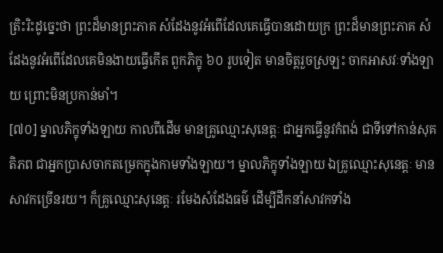ត្រិះរិះដូច្នេះថា ព្រះដ៏មានព្រះភាគ សំដែងនូវអំពើដែលគេធ្វើបានដោយក្រ ព្រះដ៏មានព្រះភាគ សំដែងនូវអំពើដែលគេមិនងាយធ្វើកើត ពួកភិក្ខុ ៦០ រូបទៀត មានចិត្តរួចស្រឡះ ចាកអាសវៈទាំងឡាយ ព្រោះមិនប្រកាន់មាំ។
[៧០] ម្នាលភិក្ខុទាំងឡាយ កាលពីដើម មានគ្រូឈ្មោះសុនេត្តៈ ជាអ្នកធ្វើនូវកំពង់ ជាទីទៅកាន់សុគតិភព ជាអ្នកប្រាសចាកតម្រេកក្នុងកាមទាំងឡាយ។ ម្នាលភិក្ខុទាំងឡាយ ឯគ្រូឈ្មោះសុនេត្តៈ មានសាវកច្រើនរយ។ ក៏គ្រូឈ្មោះសុនេត្តៈ រមែងសំដែងធម៌ ដើម្បីដឹកនាំសាវកទាំង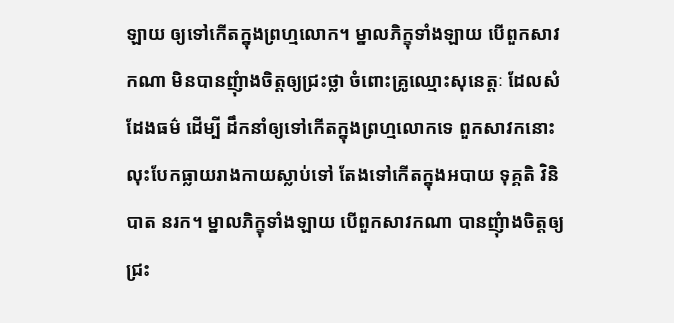ឡាយ ឲ្យទៅកើតក្នុងព្រហ្មលោក។ ម្នាលភិក្ខុទាំងឡាយ បើពួកសាវកណា មិនបានញុំាងចិត្តឲ្យជ្រះថ្លា ចំពោះគ្រូឈ្មោះសុនេត្តៈ ដែលសំដែងធម៌ ដើម្បី ដឹកនាំឲ្យទៅកើតក្នុងព្រហ្មលោកទេ ពួកសាវកនោះ លុះបែកធ្លាយរាងកាយស្លាប់ទៅ តែងទៅកើតក្នុងអបាយ ទុគ្គតិ វិនិបាត នរក។ ម្នាលភិក្ខុទាំងឡាយ បើពួកសាវកណា បានញុំាងចិត្តឲ្យជ្រះ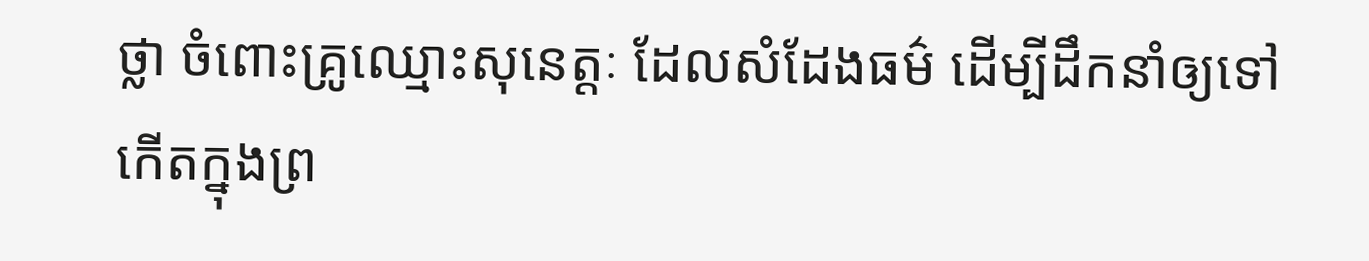ថ្លា ចំពោះគ្រូឈ្មោះសុនេត្តៈ ដែលសំដែងធម៌ ដើម្បីដឹកនាំឲ្យទៅកើតក្នុងព្រ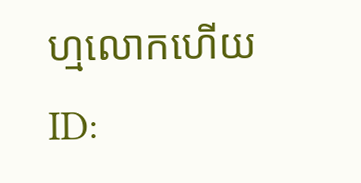ហ្មលោកហើយ
ID: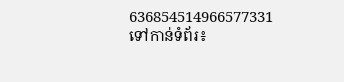636854514966577331
ទៅកាន់ទំព័រ៖